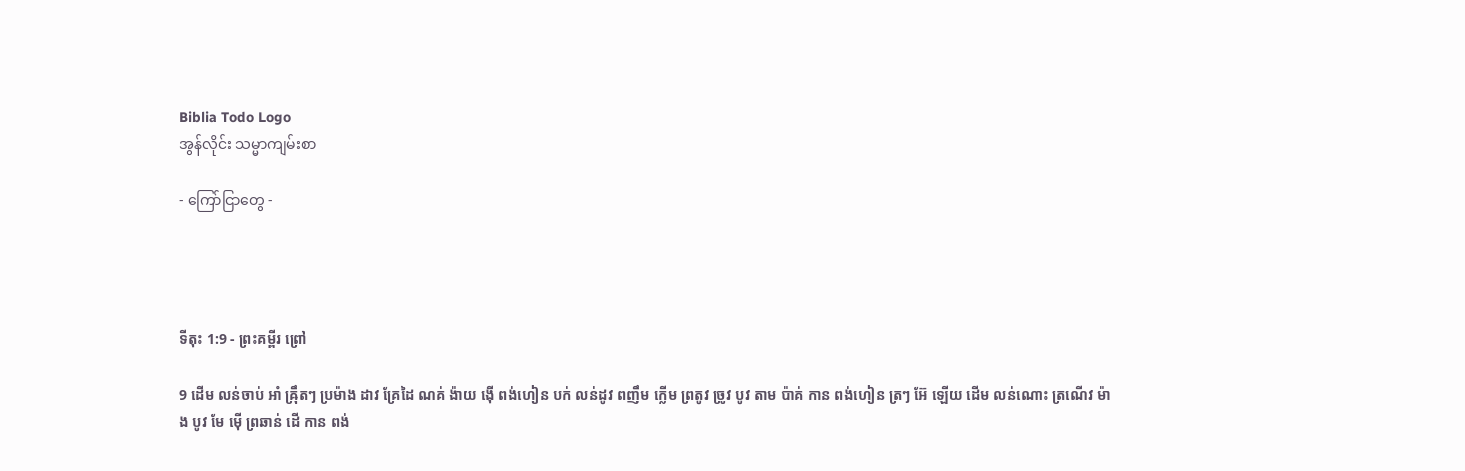Biblia Todo Logo
အွန်လိုင်း သမ္မာကျမ်းစာ

- ကြော်ငြာတွေ -




ទីតុះ 1:9 - ព្រះគម្ពីរ ព្រៅ

9 ដើម លន់ចាប់ អាំ ឝ៉្រឹតៗ ប្រម៉ាង ដាវ គ្រែដៃ ណគ់ ង៉ាយ ង៉ើ ពង់ហៀន បក់ លន់ដូវ ពញឹម ក្លើម ព្រតូវ ច្រូវ បូវ តាម ប៉ាគ់ កាន ពង់ហៀន ត្រៗ អ៊ែ ឡើយ ដើម លន់ណោះ ត្រណើវ ម៉ាង បូវ មែ ម៉ើ ព្រឆាន់ ដើ កាន ពង់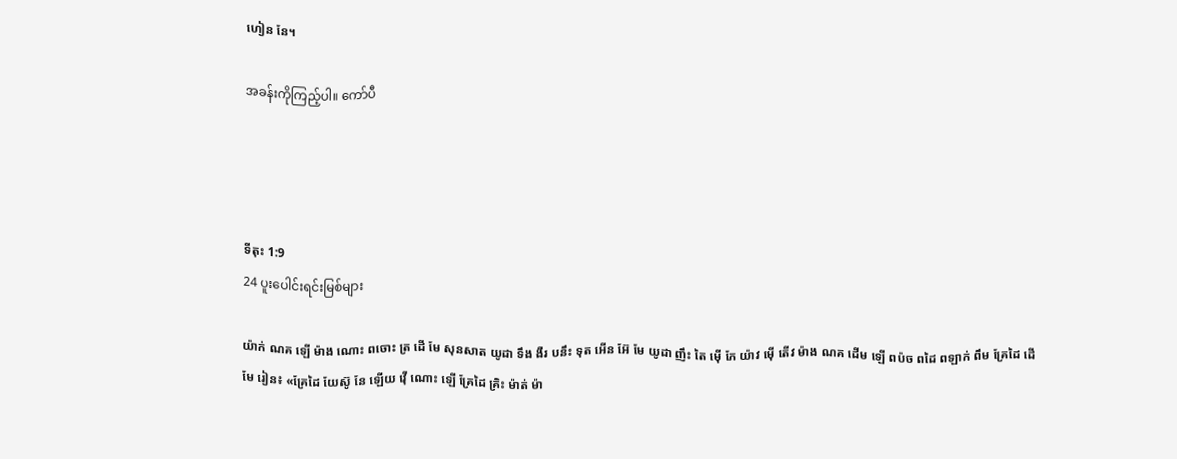ហៀន នែ។

အခန်းကိုကြည့်ပါ။ ကော်ပီ




ទីតុះ 1:9
24 ပူးပေါင်းရင်းမြစ်များ

យ៉ាក់ ណគ ឡើ ម៉ាង ណោះ ពចោះ ត្រ ដើ មែ សុនសាត យូដា ទឹង ងឺរ បនឹះ ទុត អើន អ៊ែ មែ យូដា ញឹះ តៃ ម៉ើ ភែ យ៉ាវ ម៉ើ តើវ ម៉ាង ណគ ដើម ឡើ ពប៉ច ពដៃ ពឡាក់ ពឹម គ្រែដៃ ដើ មែ រៀន៖ «គ្រែដៃ យែស៊ូ នែ ឡើយ វ៉ើ ណោះ ឡើ គ្រែដៃ គ្រិះ ម៉ាត់ ម៉ា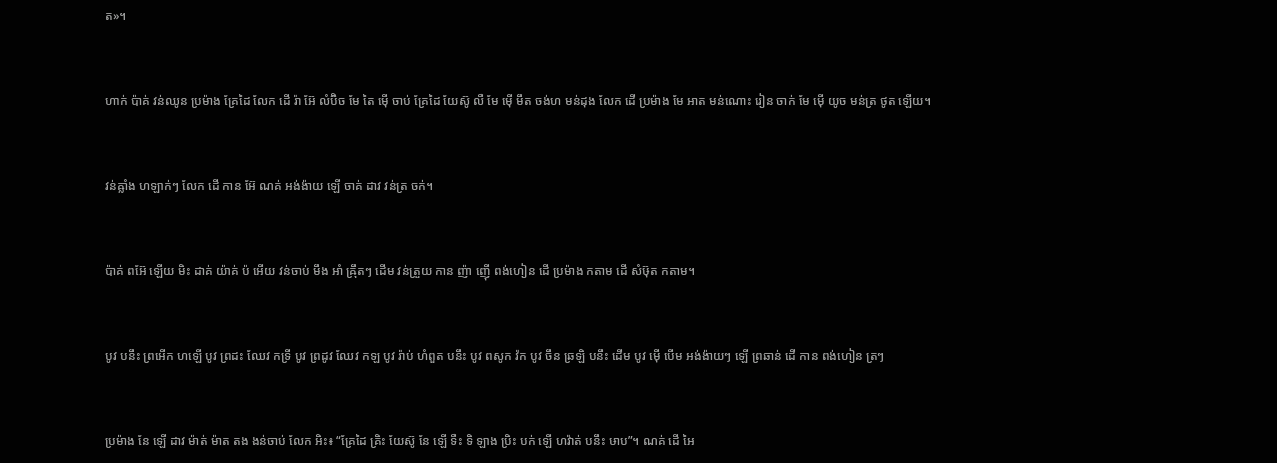ត»។


ហាក់ ប៉ាគ់ វន់ឈូន ប្រម៉ាង គ្រែដៃ លែក ដើ រ៉ា អ៊ែ លំប៊ិច មែ តៃ ម៉ើ ចាប់ គ្រែដៃ យែស៊ូ លឺ មែ ម៉ើ មឹត ចង់ហ មន់ដុង លែក ដើ ប្រម៉ាង មែ អាត មន់ណោះ រៀន ចាក់ មែ ម៉ើ យូច មន់ត្រ ថូត ឡើយ។


វន់ឝ្លាំង ហឡាក់ៗ លែក ដើ កាន អ៊ែ ណគ់ អង់ង៉ាយ ឡើ ចាគ់ ដាវ វន់ត្រ ចក់។


ប៉ាគ់ ពអ៊ែ ឡើយ មិះ ដាគ់ យ៉ាគ់ ប៉ អើយ វន់ចាប់ មឹង អាំ ឝ៉្រឹតៗ ដើម វន់ត្រួយ កាន ញ៉ា ញ៉ើ ពង់ហៀន ដើ ប្រម៉ាង កតាម ដើ សំឞ៊ុត កតាម។


បូវ បនឹះ ព្រអើក ហឡើ បូវ ព្រដះ ឈែវ កទ្រី បូវ ព្រដូវ ឈែវ កឡ បូវ រ៉ាប់ ហំពួត បនឹះ បូវ ពសូក វ៉ក បូវ ចឹន ឆ្រឡិ បនឹះ ដើម បូវ ម៉ើ បើម អង់ង៉ាយៗ ឡើ ព្រឆាន់ ដើ កាន ពង់ហៀន ត្រៗ


ប្រម៉ាង នែ ឡើ ដាវ ម៉ាត់ ម៉ាត តង ងន់ចាប់ លែក អិះ៖ “គ្រែដៃ គ្រិះ យែស៊ូ នែ ឡើ ទឺះ ទិ ឡាង ប្រិះ បក់ ឡើ ហវ៉ាត់ បនឹះ ឞាប”។ ណគ់ ដើ អៃ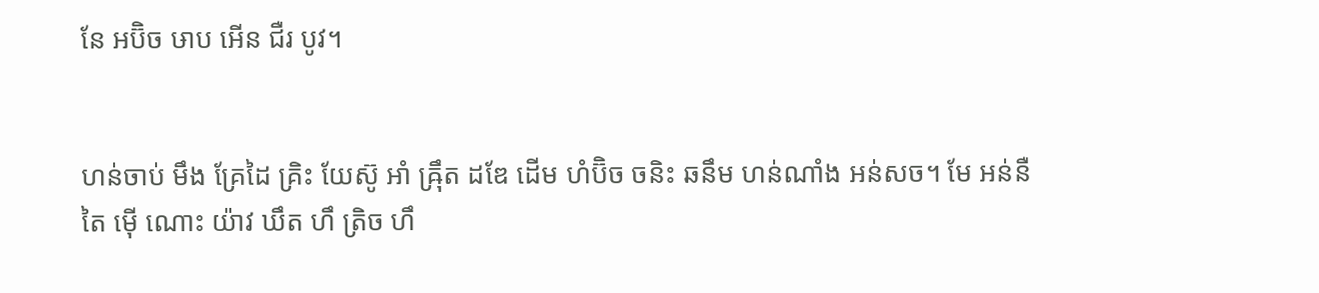នែ អប៊ិច ឞាប អើន ជឺរ បូវ។


ហន់ចាប់ មឹង គ្រែដៃ គ្រិះ យែស៊ូ អាំ ឝ៉្រឹត ដឌែ ដើម ហំប៊ិច ចនិះ ឆនឹម ហន់ណាំង អន់សច។ មែ អន់នឺ តៃ ម៉ើ ណោះ យ៉ាវ ឃឹត ហឹ ត្រិច ហឹ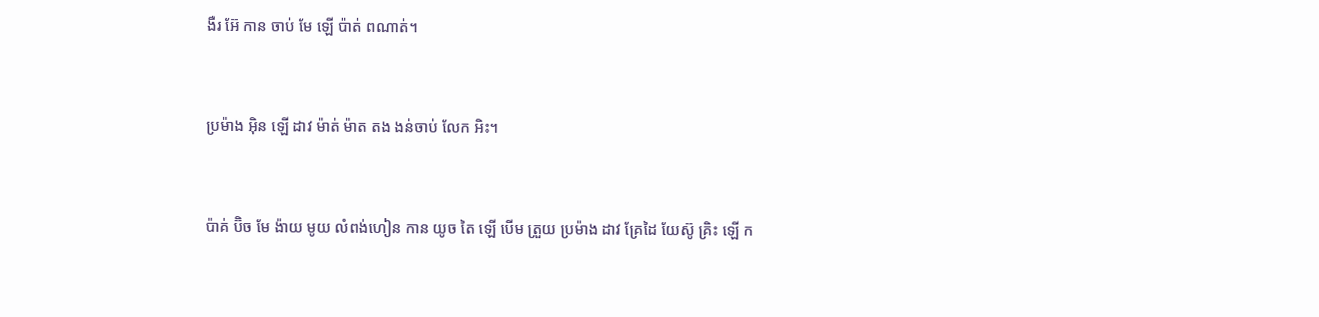ងឺរ អ៊ែ កាន ចាប់ មែ ឡើ ប៉ាត់ ពណាត់។


ប្រម៉ាង អ៊ិន ឡើ ដាវ ម៉ាត់ ម៉ាត តង ងន់ចាប់ លែក អិះ។


ប៉ាគ់ ប៊ិច មែ ង៉ាយ មូយ លំពង់ហៀន កាន យូច តៃ ឡើ បើម ត្រួយ ប្រម៉ាង ដាវ គ្រែដៃ យែស៊ូ គ្រិះ ឡើ ក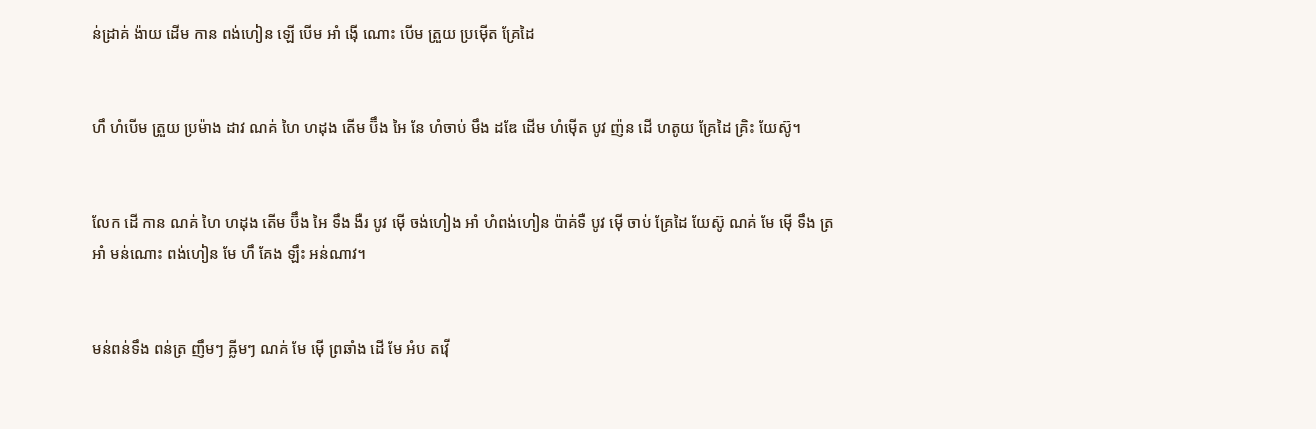ន់ដ្រាគ់ ង៉ាយ ដើម កាន ពង់ហៀន ឡើ បើម អាំ ង៉ើ ណោះ បើម ត្រួយ ប្រម៉ើត គ្រែដៃ


ហឹ ហំបើម ត្រួយ ប្រម៉ាង ដាវ ណគ់ ហៃ ហដុង តើម ប៊ឹង អៃ នែ ហំចាប់ មឹង ដឌែ ដើម ហំម៉ើត បូវ ញ៉ន ដើ ហតូយ គ្រែដៃ គ្រិះ យែស៊ូ។


លែក ដើ កាន ណគ់ ហៃ ហដុង តើម ប៊ឹង អៃ ទឹង ងឺរ បូវ ម៉ើ ចង់ហៀង អាំ ហំពង់ហៀន ប៉ាគ់ទឺ បូវ ម៉ើ ចាប់ គ្រែដៃ យែស៊ូ ណគ់ មែ ម៉ើ ទឹង ត្រ អាំ មន់ណោះ ពង់ហៀន មែ ហឹ គែង ឡឹះ អន់ណាវ។


មន់ពន់ទឹង ពន់ត្រ ញឹមៗ ឝ្លីមៗ ណគ់ មែ ម៉ើ ព្រឆាំង ដើ មែ អំប តវ៉ើ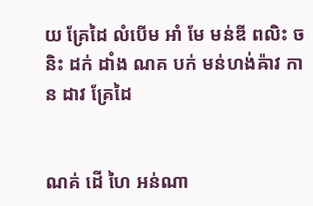យ គ្រែដៃ លំបើម អាំ មែ មន់ឌី ពលិះ ចនិះ ដក់ ដាំង ណគ បក់ មន់ហង់ឝ៉ាវ កាន ដាវ គ្រែដៃ


ណគ់ ដើ ហៃ អន់ណា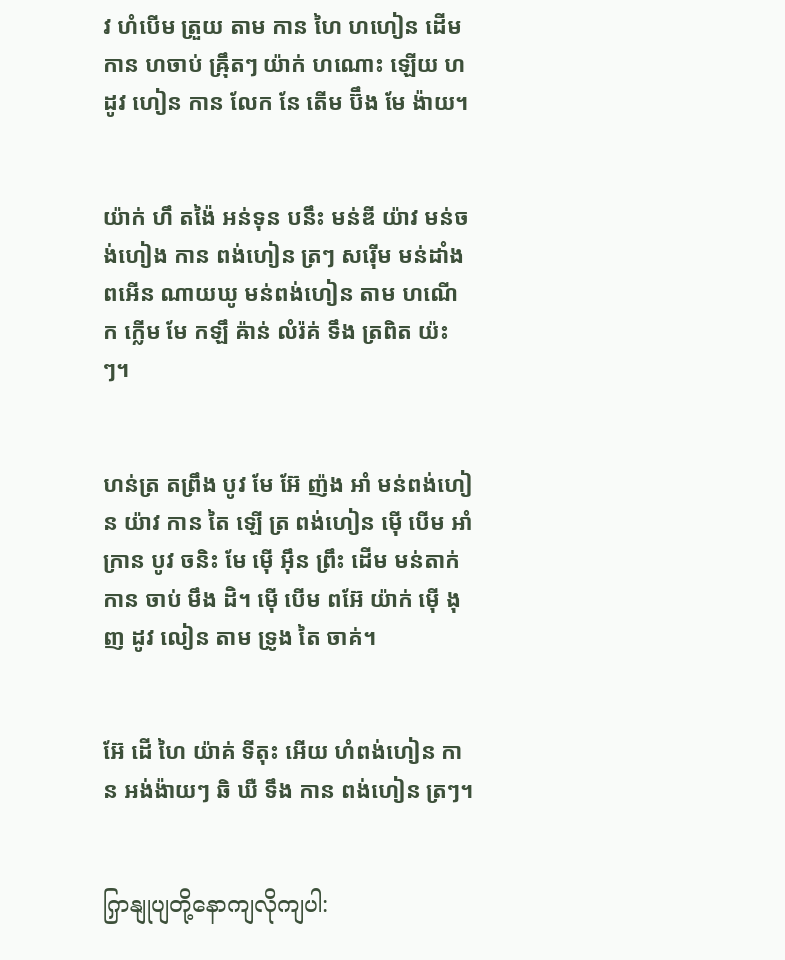វ ហំបើម ត្រួយ តាម កាន ហៃ ហហៀន ដើម កាន ហចាប់ ឝ៉្រឹតៗ យ៉ាក់ ហណោះ ឡើយ ហដូវ ហៀន កាន លែក នែ តើម ប៊ឹង មែ ង៉ាយ។


យ៉ាក់ ហឹ តង៉ៃ អន់ទុន បនឹះ មន់ឌី យ៉ាវ មន់ចង់ហៀង កាន ពង់ហៀន ត្រៗ សរ៉ើម មន់ដាំង ពអើន ណាយឃូ មន់ពង់ហៀន តាម ហណើក ក្លើម មែ កឡឹ ឝ៉ាន់ លំរ៉គ់ ទឹង ត្រពិត យ៉ះៗ។


ហន់ត្រ តព្រឹង បូវ មែ អ៊ែ ញ៉ង អាំ មន់ពង់ហៀន យ៉ាវ កាន តៃ ឡើ ត្រ ពង់ហៀន ម៉ើ បើម អាំ ក្រាន បូវ ចនិះ មែ ម៉ើ អ៊ឹន ព្រឹះ ដើម មន់តាក់ កាន ចាប់ មឹង ដិ។ ម៉ើ បើម ពអ៊ែ យ៉ាក់ ម៉ើ ងុញ ដូវ លៀន តាម ទ្រូង តៃ ចាគ់។


អ៊ែ ដើ ហៃ យ៉ាគ់ ទីតុះ អើយ ហំពង់ហៀន កាន អង់ង៉ាយៗ ឆិ ឃឺ ទឹង កាន ពង់ហៀន ត្រៗ។


ကြှနျုပျတို့နောကျလိုကျပါ: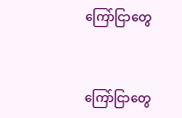ကြော်ငြာတွေ


ကြော်ငြာတွေ